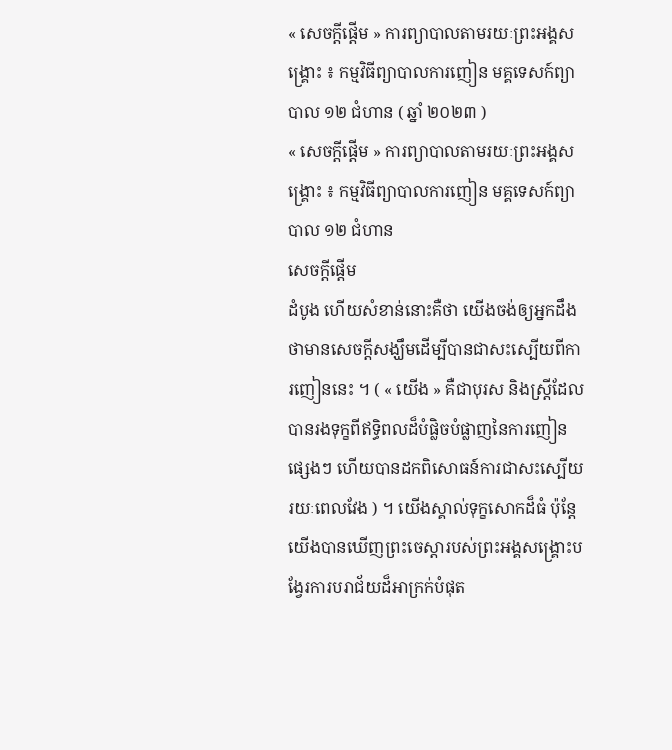« សេចក្ដីផ្ដើម » ការព្យាបាលតាមរយៈព្រះអង្គសង្គ្រោះ ៖ កម្មវិធីព្យាបាលការញៀន មគ្គទេសក៍ព្យាបាល ១២ ជំហាន ( ឆ្នាំ ២០២៣ )
« សេចក្ដីផ្ដើម » ការព្យាបាលតាមរយៈព្រះអង្គសង្គ្រោះ ៖ កម្មវិធីព្យាបាលការញៀន មគ្គទេសក៍ព្យាបាល ១២ ជំហាន
សេចក្តីផ្ដើម
ដំបូង ហើយសំខាន់នោះគឺថា យើងចង់ឲ្យអ្នកដឹងថាមានសេចក្តីសង្ឃឹមដើម្បីបានជាសះស្បើយពីការញៀននេះ ។ ( « យើង » គឺជាបុរស និងស្ត្រីដែលបានរងទុក្ខពីឥទ្ធិពលដ៏បំផ្លិចបំផ្លាញនៃការញៀនផ្សេងៗ ហើយបានដកពិសោធន៍ការជាសះស្បើយរយៈពេលវែង ) ។ យើងស្គាល់ទុក្ខសោកដ៏ធំ ប៉ុន្តែយើងបានឃើញព្រះចេស្តារបស់ព្រះអង្គសង្គ្រោះបង្វែរការបរាជ័យដ៏អាក្រក់បំផុត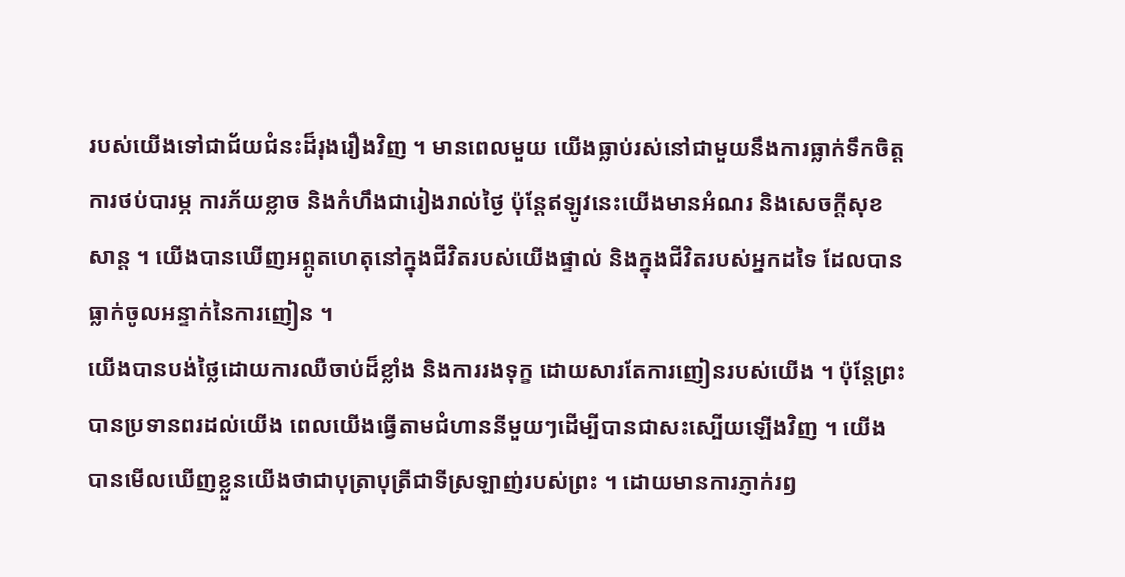របស់យើងទៅជាជ័យជំនះដ៏រុងរឿងវិញ ។ មានពេលមួយ យើងធ្លាប់រស់នៅជាមួយនឹងការធ្លាក់ទឹកចិត្ត ការថប់បារម្ភ ការភ័យខ្លាច និងកំហឹងជារៀងរាល់ថ្ងៃ ប៉ុន្តែឥឡូវនេះយើងមានអំណរ និងសេចក្ដីសុខសាន្ត ។ យើងបានឃើញអព្ភូតហេតុនៅក្នុងជីវិតរបស់យើងផ្ទាល់ និងក្នុងជីវិតរបស់អ្នកដទៃ ដែលបានធ្លាក់ចូលអន្ទាក់នៃការញៀន ។
យើងបានបង់ថ្លៃដោយការឈឺចាប់ដ៏ខ្លាំង និងការរងទុក្ខ ដោយសារតែការញៀនរបស់យើង ។ ប៉ុន្តែព្រះបានប្រទានពរដល់យើង ពេលយើងធ្វើតាមជំហាននីមួយៗដើម្បីបានជាសះស្បើយឡើងវិញ ។ យើងបានមើលឃើញខ្លួនយើងថាជាបុត្រាបុត្រីជាទីស្រឡាញ់របស់ព្រះ ។ ដោយមានការភ្ញាក់រឭ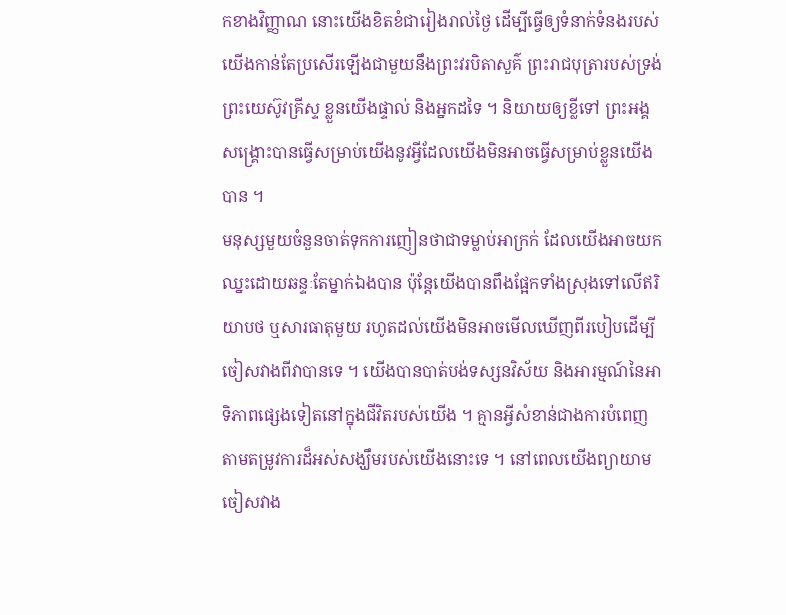កខាងវិញ្ញាណ នោះយើងខិតខំជារៀងរាល់ថ្ងៃ ដើម្បីធ្វើឲ្យទំនាក់ទំនងរបស់យើងកាន់តែប្រសើរឡើងជាមួយនឹងព្រះវរបិតាសួគ៌ ព្រះរាជបុត្រារបស់ទ្រង់ ព្រះយេស៊ូវគ្រីស្ទ ខ្លួនយើងផ្ទាល់ និងអ្នកដទៃ ។ និយាយឲ្យខ្លីទៅ ព្រះអង្គសង្គ្រោះបានធ្វើសម្រាប់យើងនូវអ្វីដែលយើងមិនអាចធ្វើសម្រាប់ខ្លួនយើងបាន ។
មនុស្សមួយចំនួនចាត់ទុកការញៀនថាជាទម្លាប់អាក្រក់ ដែលយើងអាចយកឈ្នះដោយឆន្ទៈតែម្នាក់ឯងបាន ប៉ុន្តែយើងបានពឹងផ្អែកទាំងស្រុងទៅលើឥរិយាបថ ឬសារធាតុមួយ រហូតដល់យើងមិនអាចមើលឃើញពីរបៀបដើម្បីចៀសវាងពីវាបានទេ ។ យើងបានបាត់បង់ទស្សនវិស័យ និងអារម្មណ៍នៃអាទិភាពផ្សេងទៀតនៅក្នុងជីវិតរបស់យើង ។ គ្មានអ្វីសំខាន់ជាងការបំពេញតាមតម្រូវការដ៏អស់សង្ឃឹមរបស់យើងនោះទេ ។ នៅពេលយើងព្យាយាមចៀសវាង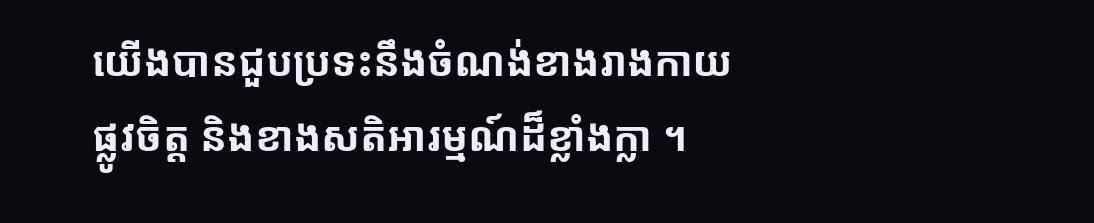យើងបានជួបប្រទះនឹងចំណង់ខាងរាងកាយ ផ្លូវចិត្ត និងខាងសតិអារម្មណ៍ដ៏ខ្លាំងក្លា ។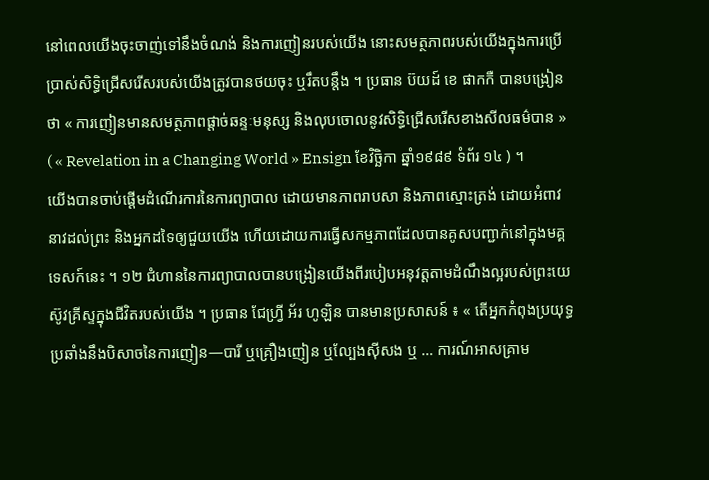នៅពេលយើងចុះចាញ់ទៅនឹងចំណង់ និងការញៀនរបស់យើង នោះសមត្ថភាពរបស់យើងក្នុងការប្រើប្រាស់សិទ្ធិជ្រើសរើសរបស់យើងត្រូវបានថយចុះ ឬរឹតបន្តឹង ។ ប្រធាន ប៊យដ៍ ខេ ផាកកឺ បានបង្រៀនថា « ការញៀនមានសមត្ថភាពផ្ដាច់ឆន្ទៈមនុស្ស និងលុបចោលនូវសិទ្ធិជ្រើសរើសខាងសីលធម៌បាន » ( « Revelation in a Changing World » Ensign ខែវិច្ឆិកា ឆ្នាំ១៩៨៩ ទំព័រ ១៤ ) ។
យើងបានចាប់ផ្ដើមដំណើរការនៃការព្យាបាល ដោយមានភាពរាបសា និងភាពស្មោះត្រង់ ដោយអំពាវនាវដល់ព្រះ និងអ្នកដទៃឲ្យជួយយើង ហើយដោយការធ្វើសកម្មភាពដែលបានគូសបញ្ជាក់នៅក្នុងមគ្គទេសក៍នេះ ។ ១២ ជំហាននៃការព្យាបាលបានបង្រៀនយើងពីរបៀបអនុវត្តតាមដំណឹងល្អរបស់ព្រះយេស៊ូវគ្រីស្ទក្នុងជីវិតរបស់យើង ។ ប្រធាន ជែហ្វ្រី អ័រ ហូឡិន បានមានប្រសាសន៍ ៖ « តើអ្នកកំពុងប្រយុទ្ធប្រឆាំងនឹងបិសាចនៃការញៀន—បារី ឬគ្រឿងញៀន ឬល្បែងស៊ីសង ឬ … ការណ៍អាសគ្រាម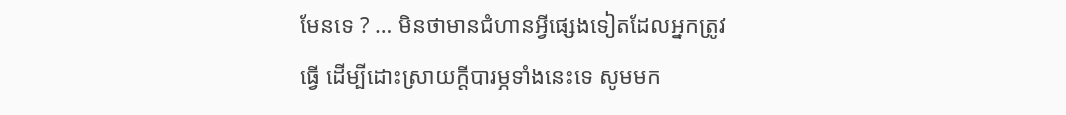មែនទេ ? … មិនថាមានជំហានអ្វីផ្សេងទៀតដែលអ្នកត្រូវធ្វើ ដើម្បីដោះស្រាយក្តីបារម្ភទាំងនេះទេ សូមមក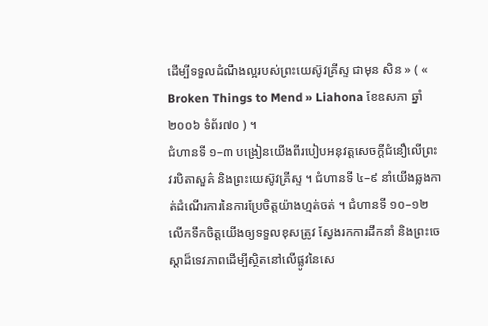ដើម្បីទទួលដំណឹងល្អរបស់ព្រះយេស៊ូវគ្រីស្ទ ជាមុន សិន » ( « Broken Things to Mend » Liahona ខែឧសភា ឆ្នាំ២០០៦ ទំព័រ៧០ ) ។
ជំហានទី ១–៣ បង្រៀនយើងពីរបៀបអនុវត្តសេចក្តីជំនឿលើព្រះវរបិតាសួគ៌ និងព្រះយេស៊ូវគ្រីស្ទ ។ ជំហានទី ៤–៩ នាំយើងឆ្លងកាត់ដំណើរការនៃការប្រែចិត្តយ៉ាងហ្មត់ចត់ ។ ជំហានទី ១០–១២ លើកទឹកចិត្តយើងឲ្យទទួលខុសត្រូវ ស្វែងរកការដឹកនាំ និងព្រះចេស្តាដ៏ទេវភាពដើម្បីស្ថិតនៅលើផ្លូវនៃសេ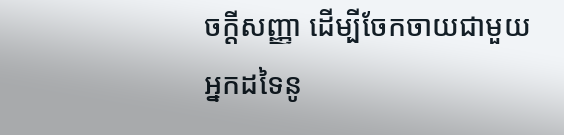ចក្ដីសញ្ញា ដើម្បីចែកចាយជាមួយអ្នកដទៃនូ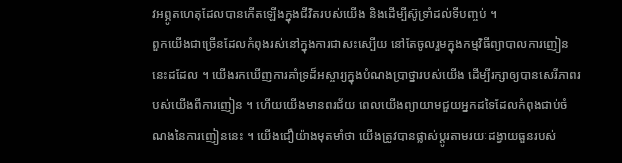វអព្ភូតហេតុដែលបានកើតឡើងក្នុងជីវិតរបស់យើង និងដើម្បីស៊ូទ្រាំដល់ទីបញ្ចប់ ។
ពួកយើងជាច្រើនដែលកំពុងរស់នៅក្នុងការជាសះស្បើយ នៅតែចូលរួមក្នុងកម្មវិធីព្យាបាលការញៀននេះដដែល ។ យើងរកឃើញការគាំទ្រដ៏អស្ចារ្យក្នុងបំណងប្រាថ្នារបស់យើង ដើម្បីរក្សាឲ្យបានសេរីភាពរបស់យើងពីការញៀន ។ ហើយយើងមានពរជ័យ ពេលយើងព្យាយាមជួយអ្នកដទៃដែលកំពុងជាប់ចំណងនៃការញៀននេះ ។ យើងជឿយ៉ាងមុតមាំថា យើងត្រូវបានផ្លាស់ប្ដូរតាមរយៈដង្វាយធួនរបស់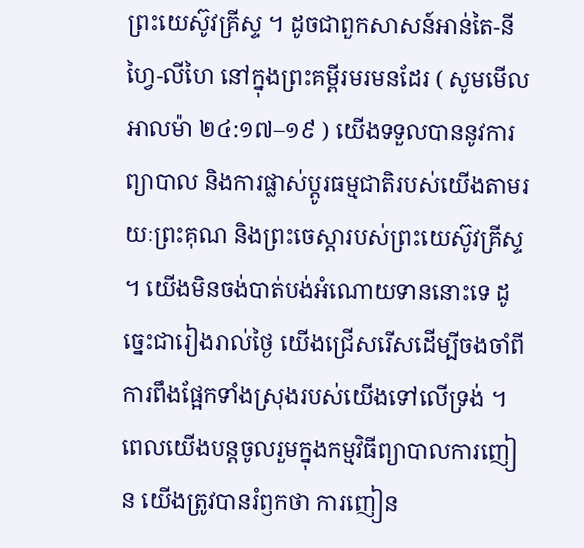ព្រះយេស៊ូវគ្រីស្ទ ។ ដូចជាពួកសាសន៍អាន់តៃ-នីហ្វៃ-លីហៃ នៅក្នុងព្រះគម្ពីរមរមនដែរ ( សូមមើល អាលម៉ា ២៤:១៧–១៩ ) យើងទទួលបាននូវការព្យាបាល និងការផ្លាស់ប្តូរធម្មជាតិរបស់យើងតាមរយៈព្រះគុណ និងព្រះចេស្តារបស់ព្រះយេស៊ូវគ្រីស្ទ ។ យើងមិនចង់បាត់បង់អំណោយទាននោះទេ ដូច្នេះជារៀងរាល់ថ្ងៃ យើងជ្រើសរើសដើម្បីចងចាំពីការពឹងផ្អែកទាំងស្រុងរបស់យើងទៅលើទ្រង់ ។ ពេលយើងបន្តចូលរួមក្នុងកម្មវិធីព្យាបាលការញៀន យើងត្រូវបានរំឭកថា ការញៀន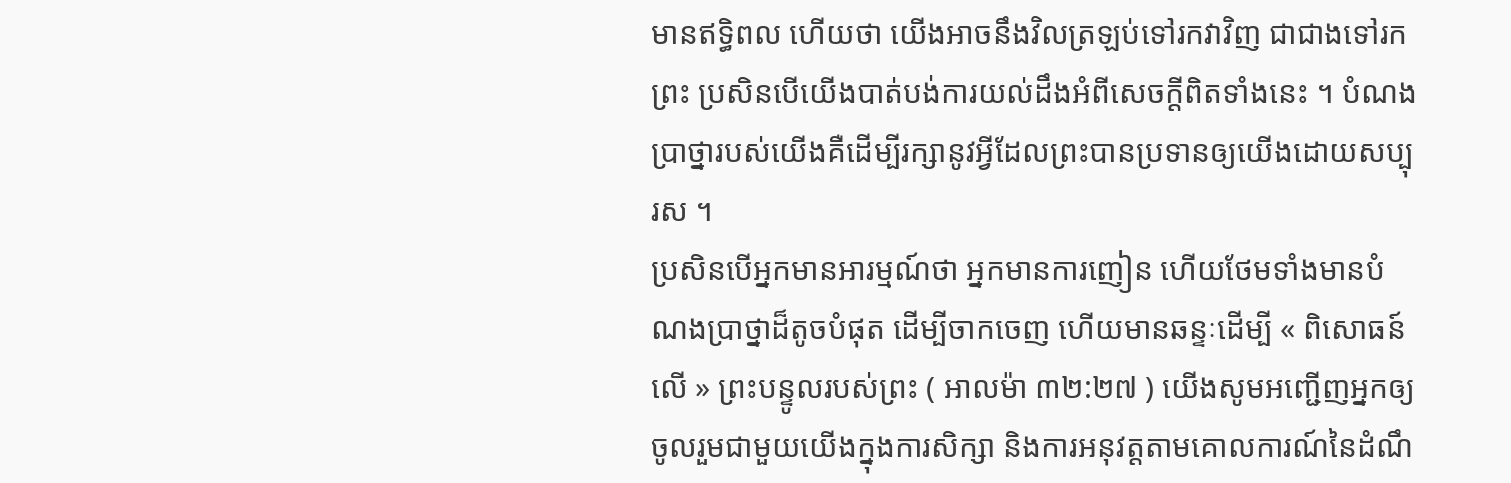មានឥទ្ធិពល ហើយថា យើងអាចនឹងវិលត្រឡប់ទៅរកវាវិញ ជាជាងទៅរកព្រះ ប្រសិនបើយើងបាត់បង់ការយល់ដឹងអំពីសេចក្ដីពិតទាំងនេះ ។ បំណងប្រាថ្នារបស់យើងគឺដើម្បីរក្សានូវអ្វីដែលព្រះបានប្រទានឲ្យយើងដោយសប្បុរស ។
ប្រសិនបើអ្នកមានអារម្មណ៍ថា អ្នកមានការញៀន ហើយថែមទាំងមានបំណងប្រាថ្នាដ៏តូចបំផុត ដើម្បីចាកចេញ ហើយមានឆន្ទៈដើម្បី « ពិសោធន៍លើ » ព្រះបន្ទូលរបស់ព្រះ ( អាលម៉ា ៣២:២៧ ) យើងសូមអញ្ជើញអ្នកឲ្យចូលរួមជាមួយយើងក្នុងការសិក្សា និងការអនុវត្តតាមគោលការណ៍នៃដំណឹ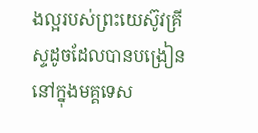ងល្អរបស់ព្រះយេស៊ូវគ្រីស្ទដូចដែលបានបង្រៀននៅក្នុងមគ្គទេស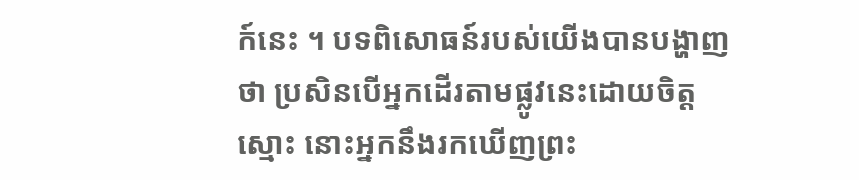ក៍នេះ ។ បទពិសោធន៍របស់យើងបានបង្ហាញថា ប្រសិនបើអ្នកដើរតាមផ្លូវនេះដោយចិត្តស្មោះ នោះអ្នកនឹងរកឃើញព្រះ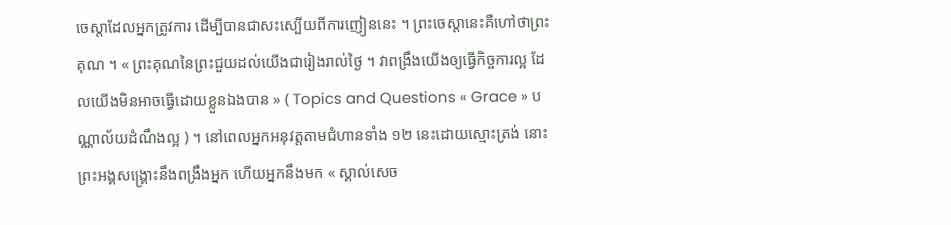ចេស្តាដែលអ្នកត្រូវការ ដើម្បីបានជាសះស្បើយពីការញៀននេះ ។ ព្រះចេស្តានេះគឺហៅថាព្រះគុណ ។ « ព្រះគុណនៃព្រះជួយដល់យើងជារៀងរាល់ថ្ងៃ ។ វាពង្រឹងយើងឲ្យធ្វើកិច្ចការល្អ ដែលយើងមិនអាចធ្វើដោយខ្លួនឯងបាន » ( Topics and Questions « Grace » បណ្ណាល័យដំណឹងល្អ ) ។ នៅពេលអ្នកអនុវត្តតាមជំហានទាំង ១២ នេះដោយស្មោះត្រង់ នោះព្រះអង្គសង្គ្រោះនឹងពង្រឹងអ្នក ហើយអ្នកនឹងមក « ស្គាល់សេច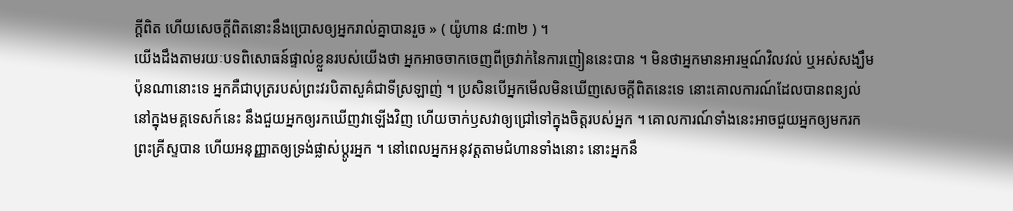ក្ដីពិត ហើយសេចក្ដីពិតនោះនឹងប្រោសឲ្យអ្នករាល់គ្នាបានរួច » ( យ៉ូហាន ៨:៣២ ) ។
យើងដឹងតាមរយៈបទពិសោធន៍ផ្ទាល់ខ្លួនរបស់យើងថា អ្នកអាចចាកចេញពីច្រវាក់នៃការញៀននេះបាន ។ មិនថាអ្នកមានអារម្មណ៍វិលវល់ ឬអស់សង្ឃឹមប៉ុនណានោះទេ អ្នកគឺជាបុត្ររបស់ព្រះវរបិតាសួគ៌ជាទីស្រឡាញ់ ។ ប្រសិនបើអ្នកមើលមិនឃើញសេចក្ដីពិតនេះទេ នោះគោលការណ៍ដែលបានពន្យល់នៅក្នុងមគ្គទេសក៍នេះ នឹងជួយអ្នកឲ្យរកឃើញវាឡើងវិញ ហើយចាក់ឫសវាឲ្យជ្រៅទៅក្នុងចិត្តរបស់អ្នក ។ គោលការណ៍ទាំងនេះអាចជួយអ្នកឲ្យមករកព្រះគ្រីស្ទបាន ហើយអនុញ្ញាតឲ្យទ្រង់ផ្លាស់ប្ដូរអ្នក ។ នៅពេលអ្នកអនុវត្តតាមជំហានទាំងនោះ នោះអ្នកនឹ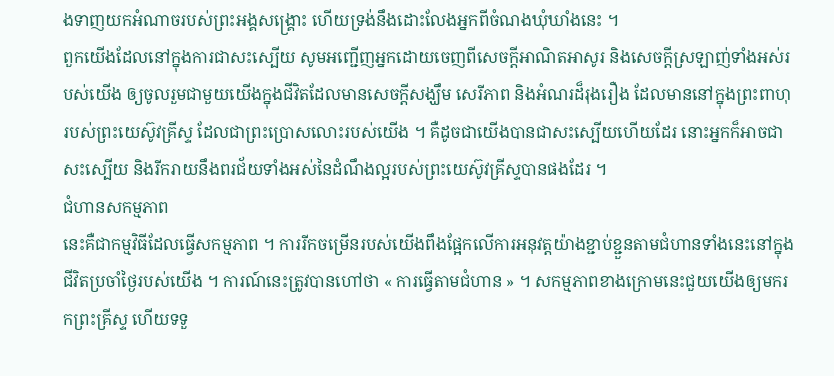ងទាញយកអំណាចរបស់ព្រះអង្គសង្គ្រោះ ហើយទ្រង់នឹងដោះលែងអ្នកពីចំណងឃុំឃាំងនេះ ។
ពួកយើងដែលនៅក្នុងការជាសះស្បើយ សូមអញ្ជើញអ្នកដោយចេញពីសេចក្តីអាណិតអាសូរ និងសេចក្ដីស្រឡាញ់ទាំងអស់របស់យើង ឲ្យចូលរួមជាមួយយើងក្នុងជីវិតដែលមានសេចក្ដីសង្ឃឹម សេរីភាព និងអំណរដ៏រុងរឿង ដែលមាននៅក្នុងព្រះពាហុរបស់ព្រះយេស៊ូវគ្រីស្ទ ដែលជាព្រះប្រោសលោះរបស់យើង ។ គឺដូចជាយើងបានជាសះស្បើយហើយដែរ នោះអ្នកក៏អាចជាសះស្បើយ និងរីករាយនឹងពរជ័យទាំងអស់នៃដំណឹងល្អរបស់ព្រះយេស៊ូវគ្រីស្ទបានផងដែរ ។
ជំហានសកម្មភាព
នេះគឺជាកម្មវិធីដែលធ្វើសកម្មភាព ។ ការរីកចម្រើនរបស់យើងពឹងផ្អែកលើការអនុវត្តយ៉ាងខ្ជាប់ខ្ជួនតាមជំហានទាំងនេះនៅក្នុងជីវិតប្រចាំថ្ងៃរបស់យើង ។ ការណ៍នេះត្រូវបានហៅថា « ការធ្វើតាមជំហាន » ។ សកម្មភាពខាងក្រោមនេះជួយយើងឲ្យមករកព្រះគ្រីស្ទ ហើយទទួ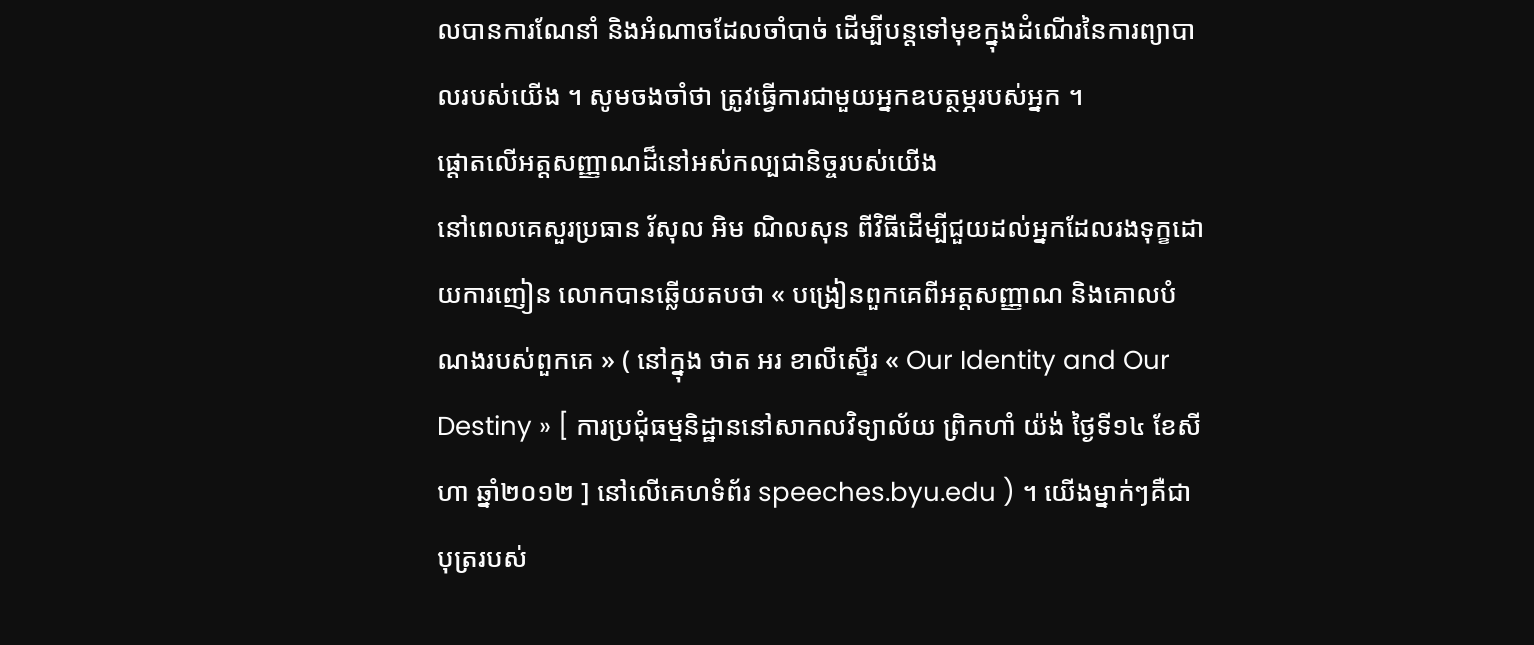លបានការណែនាំ និងអំណាចដែលចាំបាច់ ដើម្បីបន្ដទៅមុខក្នុងដំណើរនៃការព្យាបាលរបស់យើង ។ សូមចងចាំថា ត្រូវធ្វើការជាមួយអ្នកឧបត្ថម្ភរបស់អ្នក ។
ផ្តោតលើអត្តសញ្ញាណដ៏នៅអស់កល្បជានិច្ចរបស់យើង
នៅពេលគេសួរប្រធាន រ័សុល អិម ណិលសុន ពីវិធីដើម្បីជួយដល់អ្នកដែលរងទុក្ខដោយការញៀន លោកបានឆ្លើយតបថា « បង្រៀនពួកគេពីអត្តសញ្ញាណ និងគោលបំណងរបស់ពួកគេ » ( នៅក្នុង ថាត អរ ខាលីស្ទើរ « Our Identity and Our Destiny » [ ការប្រជុំធម្មនិដ្ឋាននៅសាកលវិទ្យាល័យ ព្រិកហាំ យ៉ង់ ថ្ងៃទី១៤ ខែសីហា ឆ្នាំ២០១២ ] នៅលើគេហទំព័រ speeches.byu.edu ) ។ យើងម្នាក់ៗគឺជាបុត្ររបស់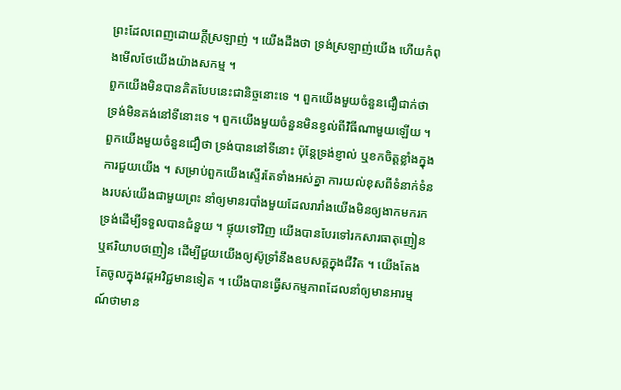ព្រះដែលពេញដោយក្ដីស្រឡាញ់ ។ យើងដឹងថា ទ្រង់ស្រឡាញ់យើង ហើយកំពុងមើលថែយើងយ៉ាងសកម្ម ។
ពួកយើងមិនបានគិតបែបនេះជានិច្ចនោះទេ ។ ពួកយើងមួយចំនួនជឿជាក់ថា ទ្រង់មិនគង់នៅទីនោះទេ ។ ពួកយើងមួយចំនួនមិនខ្វល់ពីវិធីណាមួយឡើយ ។ ពួកយើងមួយចំនួនជឿថា ទ្រង់បាននៅទីនោះ ប៉ុន្តែទ្រង់ខ្ញាល់ ឬខកចិត្តខ្លាំងក្នុងការជួយយើង ។ សម្រាប់ពួកយើងស្ទើរតែទាំងអស់គ្នា ការយល់ខុសពីទំនាក់ទំនងរបស់យើងជាមួយព្រះ នាំឲ្យមានរបាំងមួយដែលរារាំងយើងមិនឲ្យងាកមករកទ្រង់ដើម្បីទទួលបានជំនួយ ។ ផ្ទុយទៅវិញ យើងបានបែរទៅរកសារធាតុញៀន ឬឥរិយាបថញៀន ដើម្បីជួយយើងឲ្យស៊ូទ្រាំនឹងឧបសគ្គក្នុងជីវិត ។ យើងតែងតែចូលក្នុងវដ្តអវិជ្ជមានទៀត ។ យើងបានធ្វើសកម្មភាពដែលនាំឲ្យមានអារម្មណ៍ថាមាន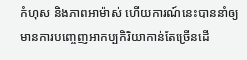កំហុស និងភាពអាម៉ាស់ ហើយការណ៍នេះបាននាំឲ្យមានការបញ្ចេញអាកប្បកិរិយាកាន់តែច្រើនដើ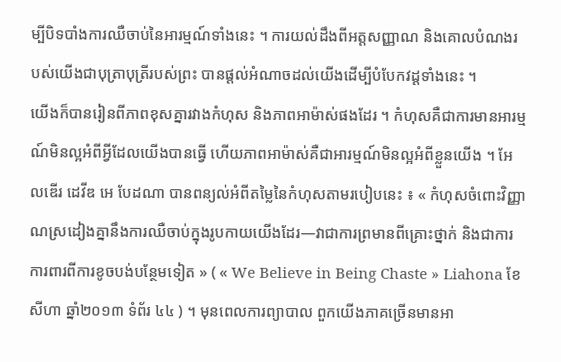ម្បីបិទបាំងការឈឺចាប់នៃអារម្មណ៍ទាំងនេះ ។ ការយល់ដឹងពីអត្តសញ្ញាណ និងគោលបំណងរបស់យើងជាបុត្រាបុត្រីរបស់ព្រះ បានផ្តល់អំណាចដល់យើងដើម្បីបំបែកវដ្តទាំងនេះ ។
យើងក៏បានរៀនពីភាពខុសគ្នារវាងកំហុស និងភាពអាម៉ាស់ផងដែរ ។ កំហុសគឺជាការមានអារម្មណ៍មិនល្អអំពីអ្វីដែលយើងបានធ្វើ ហើយភាពអាម៉ាស់គឺជាអារម្មណ៍មិនល្អអំពីខ្លួនយើង ។ អែលឌើរ ដេវីឌ អេ បែដណា បានពន្យល់អំពីតម្លៃនៃកំហុសតាមរបៀបនេះ ៖ « កំហុសចំពោះវិញ្ញាណស្រដៀងគ្នានឹងការឈឺចាប់ក្នុងរូបកាយយើងដែរ—វាជាការព្រមានពីគ្រោះថ្នាក់ និងជាការការពារពីការខូចបង់បន្ថែមទៀត » ( « We Believe in Being Chaste » Liahona ខែសីហា ឆ្នាំ២០១៣ ទំព័រ ៤៤ ) ។ មុនពេលការព្យាបាល ពួកយើងភាគច្រើនមានអា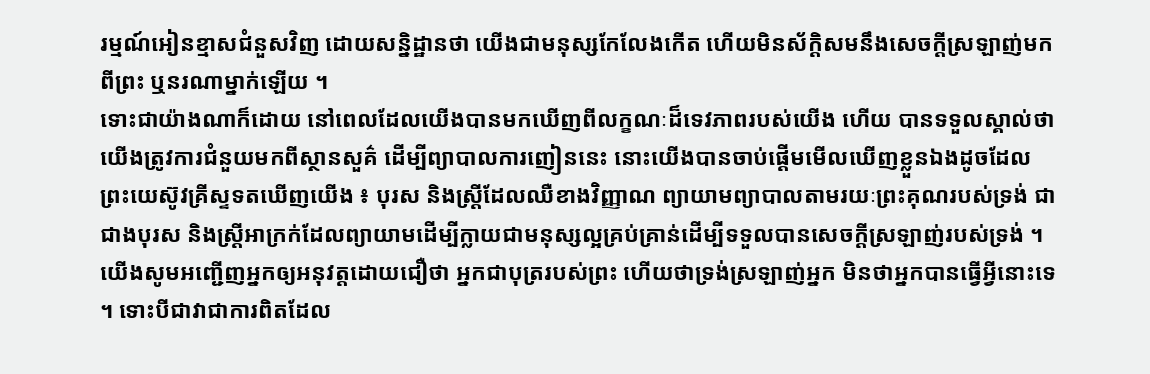រម្មណ៍អៀនខ្មាសជំនួសវិញ ដោយសន្និដ្ឋានថា យើងជាមនុស្សកែលែងកើត ហើយមិនស័ក្ដិសមនឹងសេចក្ដីស្រឡាញ់មកពីព្រះ ឬនរណាម្នាក់ឡើយ ។
ទោះជាយ៉ាងណាក៏ដោយ នៅពេលដែលយើងបានមកឃើញពីលក្ខណៈដ៏ទេវភាពរបស់យើង ហើយ បានទទួលស្គាល់ថា យើងត្រូវការជំនួយមកពីស្ថានសួគ៌ ដើម្បីព្យាបាលការញៀននេះ នោះយើងបានចាប់ផ្ដើមមើលឃើញខ្លួនឯងដូចដែលព្រះយេស៊ូវគ្រីស្ទទតឃើញយើង ៖ បុរស និងស្ត្រីដែលឈឺខាងវិញ្ញាណ ព្យាយាមព្យាបាលតាមរយៈព្រះគុណរបស់ទ្រង់ ជាជាងបុរស និងស្ត្រីអាក្រក់ដែលព្យាយាមដើម្បីក្លាយជាមនុស្សល្អគ្រប់គ្រាន់ដើម្បីទទួលបានសេចក្ដីស្រឡាញ់របស់ទ្រង់ ។
យើងសូមអញ្ជើញអ្នកឲ្យអនុវត្តដោយជឿថា អ្នកជាបុត្ររបស់ព្រះ ហើយថាទ្រង់ស្រឡាញ់អ្នក មិនថាអ្នកបានធ្វើអ្វីនោះទេ ។ ទោះបីជាវាជាការពិតដែល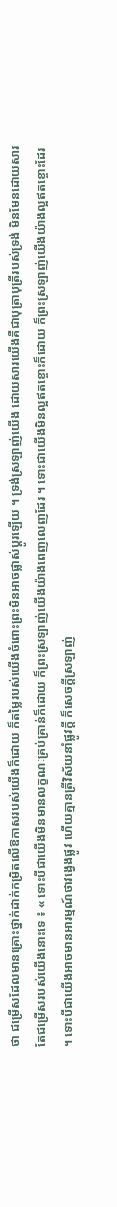ថា ជម្រើសដែលមានគ្រោះថ្នាក់ដាក់កម្រិតលើឱកាសរបស់យើងក៏ដោយ ក៏តម្លៃរបស់យើងចំពោះព្រះមិនអាចផ្លាស់ប្ដូរឡើយ ។ ទ្រង់ស្រឡាញ់យើង ដោយសារយើងគឺជាបុត្រាបុត្រីរបស់ទ្រង់ មិនមែនដោយសារតែជម្រើសរបស់យើងនោះទេ ៖ « ទោះបីជាយើងមិនមានលក្ខណៈគ្រប់គ្រាន់ក៏ដោយ ក៏ព្រះស្រឡាញ់យើងយ៉ាងពេញលេញដែរ ។ ទោះជាយើងមិនល្អឥតខ្ចោះក៏ដោយ ក៏ព្រះស្រឡាញ់យើងយ៉ាងល្អឥតខ្ចោះដែរ ។ ទោះបីជាយើងអាចមានអារម្មណ៍ថាវង្វេងផ្លូវ ហើយគ្មានត្រីវិស័យនាំផ្លូវក្ដី ក៏សេចក្ដីស្រឡាញ់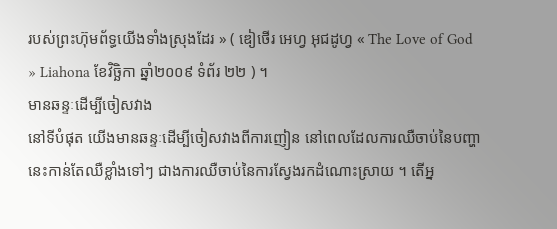របស់ព្រះហ៊ុមព័ទ្ធយើងទាំងស្រុងដែរ » ( ឌៀថើរ អេហ្វ អុជដូហ្វ « The Love of God » Liahona ខែវិច្ឆិកា ឆ្នាំ២០០៩ ទំព័រ ២២ ) ។
មានឆន្ទៈដើម្បីចៀសវាង
នៅទីបំផុត យើងមានឆន្ទៈដើម្បីចៀសវាងពីការញៀន នៅពេលដែលការឈឺចាប់នៃបញ្ហានេះកាន់តែឈឺខ្លាំងទៅៗ ជាងការឈឺចាប់នៃការស្វែងរកដំណោះស្រាយ ។ តើអ្ន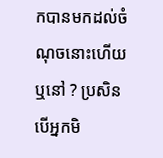កបានមកដល់ចំណុចនោះហើយឬនៅ ? ប្រសិនបើអ្នកមិ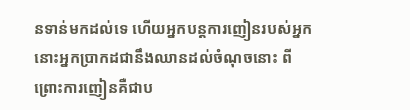នទាន់មកដល់ទេ ហើយអ្នកបន្តការញៀនរបស់អ្នក នោះអ្នកប្រាកដជានឹងឈានដល់ចំណុចនោះ ពីព្រោះការញៀនគឺជាប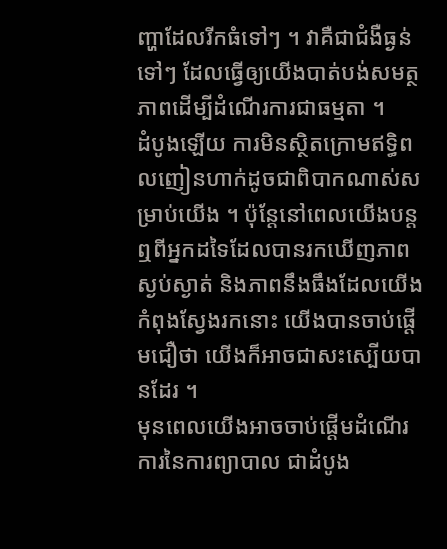ញ្ហាដែលរីកធំទៅៗ ។ វាគឺជាជំងឺធ្ងន់ទៅៗ ដែលធ្វើឲ្យយើងបាត់បង់សមត្ថភាពដើម្បីដំណើរការជាធម្មតា ។
ដំបូងឡើយ ការមិនស្ថិតក្រោមឥទ្ធិពលញៀនហាក់ដូចជាពិបាកណាស់សម្រាប់យើង ។ ប៉ុន្តែនៅពេលយើងបន្តឮពីអ្នកដទៃដែលបានរកឃើញភាពស្ងប់ស្ងាត់ និងភាពនឹងធឹងដែលយើងកំពុងស្វែងរកនោះ យើងបានចាប់ផ្ដើមជឿថា យើងក៏អាចជាសះស្បើយបានដែរ ។
មុនពេលយើងអាចចាប់ផ្តើមដំណើរការនៃការព្យាបាល ជាដំបូង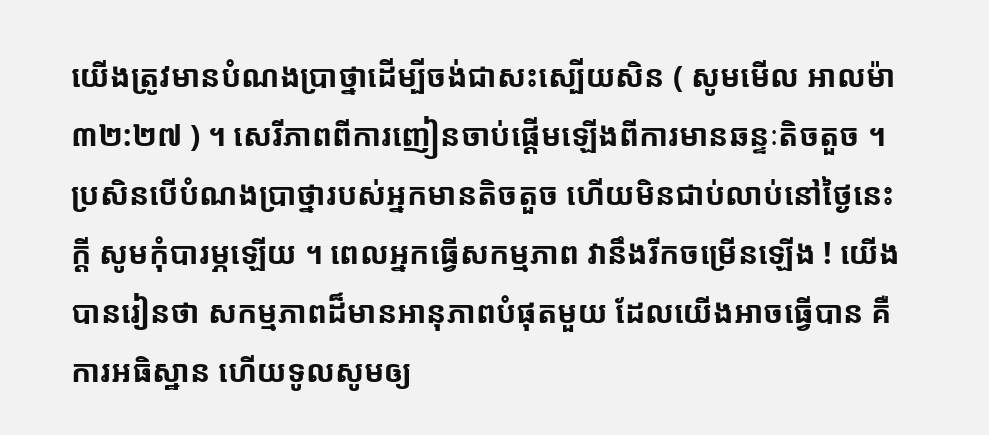យើងត្រូវមានបំណងប្រាថ្នាដើម្បីចង់ជាសះស្បើយសិន ( សូមមើល អាលម៉ា ៣២:២៧ ) ។ សេរីភាពពីការញៀនចាប់ផ្តើមឡើងពីការមានឆន្ទៈតិចតួច ។ ប្រសិនបើបំណងប្រាថ្នារបស់អ្នកមានតិចតួច ហើយមិនជាប់លាប់នៅថ្ងៃនេះក្តី សូមកុំបារម្ភឡើយ ។ ពេលអ្នកធ្វើសកម្មភាព វានឹងរីកចម្រើនឡើង ! យើងបានរៀនថា សកម្មភាពដ៏មានអានុភាពបំផុតមួយ ដែលយើងអាចធ្វើបាន គឺការអធិស្ឋាន ហើយទូលសូមឲ្យ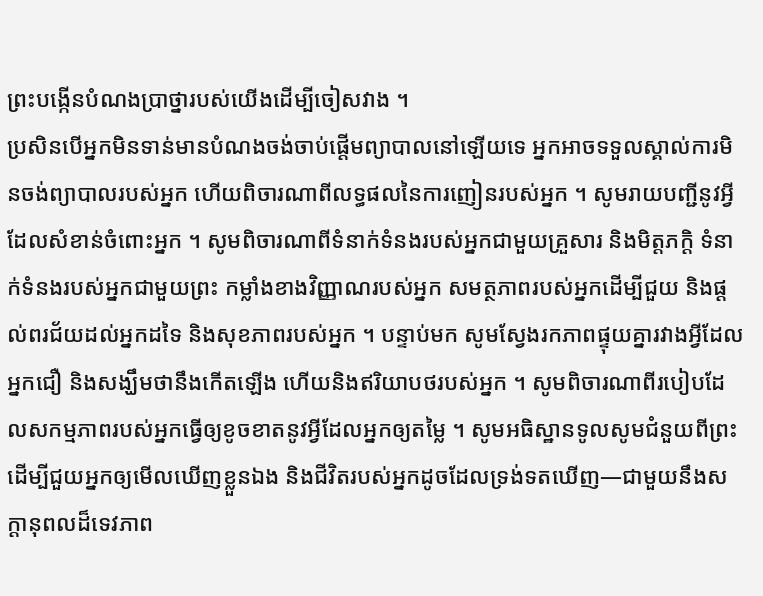ព្រះបង្កើនបំណងប្រាថ្នារបស់យើងដើម្បីចៀសវាង ។
ប្រសិនបើអ្នកមិនទាន់មានបំណងចង់ចាប់ផ្តើមព្យាបាលនៅឡើយទេ អ្នកអាចទទួលស្គាល់ការមិនចង់ព្យាបាលរបស់អ្នក ហើយពិចារណាពីលទ្ធផលនៃការញៀនរបស់អ្នក ។ សូមរាយបញ្ជីនូវអ្វីដែលសំខាន់ចំពោះអ្នក ។ សូមពិចារណាពីទំនាក់ទំនងរបស់អ្នកជាមួយគ្រួសារ និងមិត្តភក្តិ ទំនាក់ទំនងរបស់អ្នកជាមួយព្រះ កម្លាំងខាងវិញ្ញាណរបស់អ្នក សមត្ថភាពរបស់អ្នកដើម្បីជួយ និងផ្ដល់ពរជ័យដល់អ្នកដទៃ និងសុខភាពរបស់អ្នក ។ បន្ទាប់មក សូមស្វែងរកភាពផ្ទុយគ្នារវាងអ្វីដែលអ្នកជឿ និងសង្ឃឹមថានឹងកើតឡើង ហើយនិងឥរិយាបថរបស់អ្នក ។ សូមពិចារណាពីរបៀបដែលសកម្មភាពរបស់អ្នកធ្វើឲ្យខូចខាតនូវអ្វីដែលអ្នកឲ្យតម្លៃ ។ សូមអធិស្ឋានទូលសូមជំនួយពីព្រះដើម្បីជួយអ្នកឲ្យមើលឃើញខ្លួនឯង និងជីវិតរបស់អ្នកដូចដែលទ្រង់ទតឃើញ—ជាមួយនឹងសក្តានុពលដ៏ទេវភាព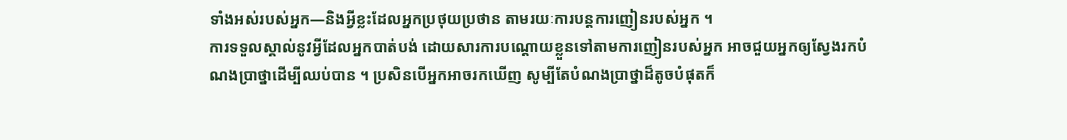ទាំងអស់របស់អ្នក—និងអ្វីខ្លះដែលអ្នកប្រថុយប្រថាន តាមរយៈការបន្តការញៀនរបស់អ្នក ។
ការទទួលស្គាល់នូវអ្វីដែលអ្នកបាត់បង់ ដោយសារការបណ្តោយខ្លួនទៅតាមការញៀនរបស់អ្នក អាចជួយអ្នកឲ្យស្វែងរកបំណងប្រាថ្នាដើម្បីឈប់បាន ។ ប្រសិនបើអ្នកអាចរកឃើញ សូម្បីតែបំណងប្រាថ្នាដ៏តូចបំផុតក៏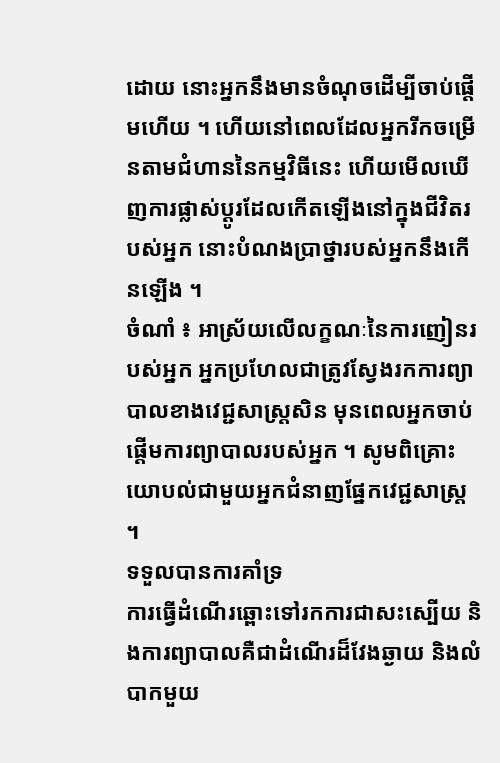ដោយ នោះអ្នកនឹងមានចំណុចដើម្បីចាប់ផ្តើមហើយ ។ ហើយនៅពេលដែលអ្នករីកចម្រើនតាមជំហាននៃកម្មវិធីនេះ ហើយមើលឃើញការផ្លាស់ប្ដូរដែលកើតឡើងនៅក្នុងជីវិតរបស់អ្នក នោះបំណងប្រាថ្នារបស់អ្នកនឹងកើនឡើង ។
ចំណាំ ៖ អាស្រ័យលើលក្ខណៈនៃការញៀនរបស់អ្នក អ្នកប្រហែលជាត្រូវស្វែងរកការព្យាបាលខាងវេជ្ជសាស្រ្តសិន មុនពេលអ្នកចាប់ផ្តើមការព្យាបាលរបស់អ្នក ។ សូមពិគ្រោះយោបល់ជាមួយអ្នកជំនាញផ្នែកវេជ្ជសាស្រ្ត ។
ទទួលបានការគាំទ្រ
ការធ្វើដំណើរឆ្ពោះទៅរកការជាសះស្បើយ និងការព្យាបាលគឺជាដំណើរដ៏វែងឆ្ងាយ និងលំបាកមួយ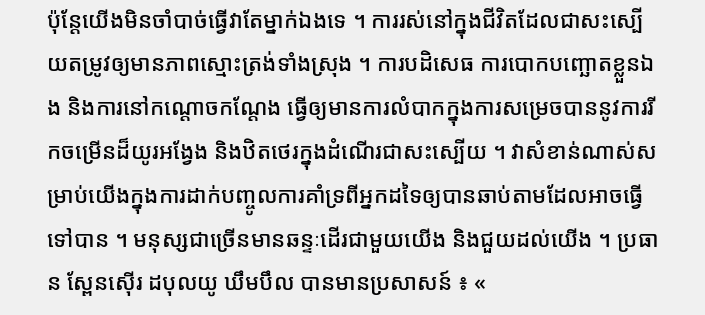ប៉ុន្តែយើងមិនចាំបាច់ធ្វើវាតែម្នាក់ឯងទេ ។ ការរស់នៅក្នុងជីវិតដែលជាសះស្បើយតម្រូវឲ្យមានភាពស្មោះត្រង់ទាំងស្រុង ។ ការបដិសេធ ការបោកបញ្ឆោតខ្លួនឯង និងការនៅកណ្ដោចកណ្ដែង ធ្វើឲ្យមានការលំបាកក្នុងការសម្រេចបាននូវការរីកចម្រើនដ៏យូរអង្វែង និងឋិតថេរក្នុងដំណើរជាសះស្បើយ ។ វាសំខាន់ណាស់សម្រាប់យើងក្នុងការដាក់បញ្ចូលការគាំទ្រពីអ្នកដទៃឲ្យបានឆាប់តាមដែលអាចធ្វើទៅបាន ។ មនុស្សជាច្រើនមានឆន្ទៈដើរជាមួយយើង និងជួយដល់យើង ។ ប្រធាន ស្ពែនស៊ើរ ដបុលយូ ឃឹមបឹល បានមានប្រសាសន៍ ៖ «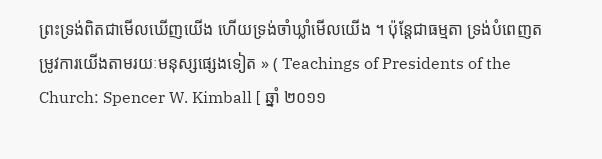ព្រះទ្រង់ពិតជាមើលឃើញយើង ហើយទ្រង់ចាំឃ្លាំមើលយើង ។ ប៉ុន្ដែជាធម្មតា ទ្រង់បំពេញតម្រូវការយើងតាមរយៈមនុស្សផ្សេងទៀត » ( Teachings of Presidents of the Church: Spencer W. Kimball [ ឆ្នាំ ២០១១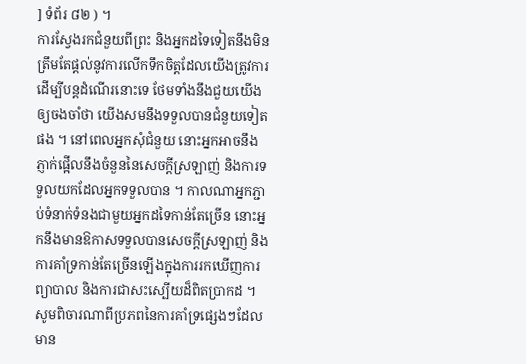] ទំព័រ ៨២ ) ។
ការស្វែងរកជំនួយពីព្រះ និងអ្នកដទៃទៀតនឹងមិនត្រឹមតែផ្តល់នូវការលើកទឹកចិត្តដែលយើងត្រូវការដើម្បីបន្តដំណើរនោះទេ ថែមទាំងនឹងជួយយើងឲ្យចងចាំថា យើងសមនឹងទទួលបានជំនួយទៀតផង ។ នៅពេលអ្នកសុំជំនួយ នោះអ្នកអាចនឹងភ្ញាក់ផ្អើលនឹងចំនួននៃសេចក្ដីស្រឡាញ់ និងការទទួលយកដែលអ្នកទទួលបាន ។ កាលណាអ្នកភ្ជាប់ទំនាក់ទំនងជាមួយអ្នកដទៃកាន់តែច្រើន នោះអ្នកនឹងមានឱកាសទទួលបានសេចក្ដីស្រឡាញ់ និងការគាំទ្រកាន់តែច្រើនឡើងក្នុងការរកឃើញការព្យាបាល និងការជាសះស្បើយដ៏ពិតប្រាកដ ។
សូមពិចារណាពីប្រភពនៃការគាំទ្រផ្សេងៗដែលមាន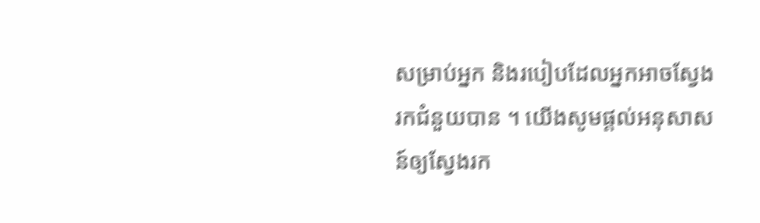សម្រាប់អ្នក និងរបៀបដែលអ្នកអាចស្វែងរកជំនួយបាន ។ យើងសូមផ្តល់អនុសាសន៍ឲ្យស្វែងរក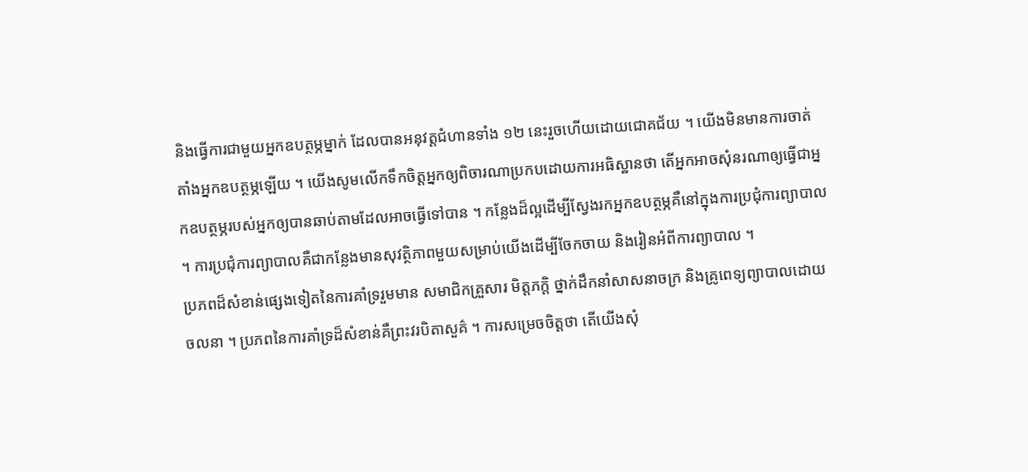និងធ្វើការជាមួយអ្នកឧបត្ថម្ភម្នាក់ ដែលបានអនុវត្តជំហានទាំង ១២ នេះរួចហើយដោយជោគជ័យ ។ យើងមិនមានការចាត់តាំងអ្នកឧបត្ថម្ភឡើយ ។ យើងសូមលើកទឹកចិត្តអ្នកឲ្យពិចារណាប្រកបដោយការអធិស្ឋានថា តើអ្នកអាចសុំនរណាឲ្យធ្វើជាអ្នកឧបត្ថម្ភរបស់អ្នកឲ្យបានឆាប់តាមដែលអាចធ្វើទៅបាន ។ កន្លែងដ៏ល្អដើម្បីស្វែងរកអ្នកឧបត្ថម្ភគឺនៅក្នុងការប្រជុំការព្យាបាល ។ ការប្រជុំការព្យាបាលគឺជាកន្លែងមានសុវត្ថិភាពមួយសម្រាប់យើងដើម្បីចែកចាយ និងរៀនអំពីការព្យាបាល ។
ប្រភពដ៏សំខាន់ផ្សេងទៀតនៃការគាំទ្ររួមមាន សមាជិកគ្រួសារ មិត្តភក្តិ ថ្នាក់ដឹកនាំសាសនាចក្រ និងគ្រូពេទ្យព្យាបាលដោយចលនា ។ ប្រភពនៃការគាំទ្រដ៏សំខាន់គឺព្រះវរបិតាសួគ៌ ។ ការសម្រេចចិត្តថា តើយើងសុំ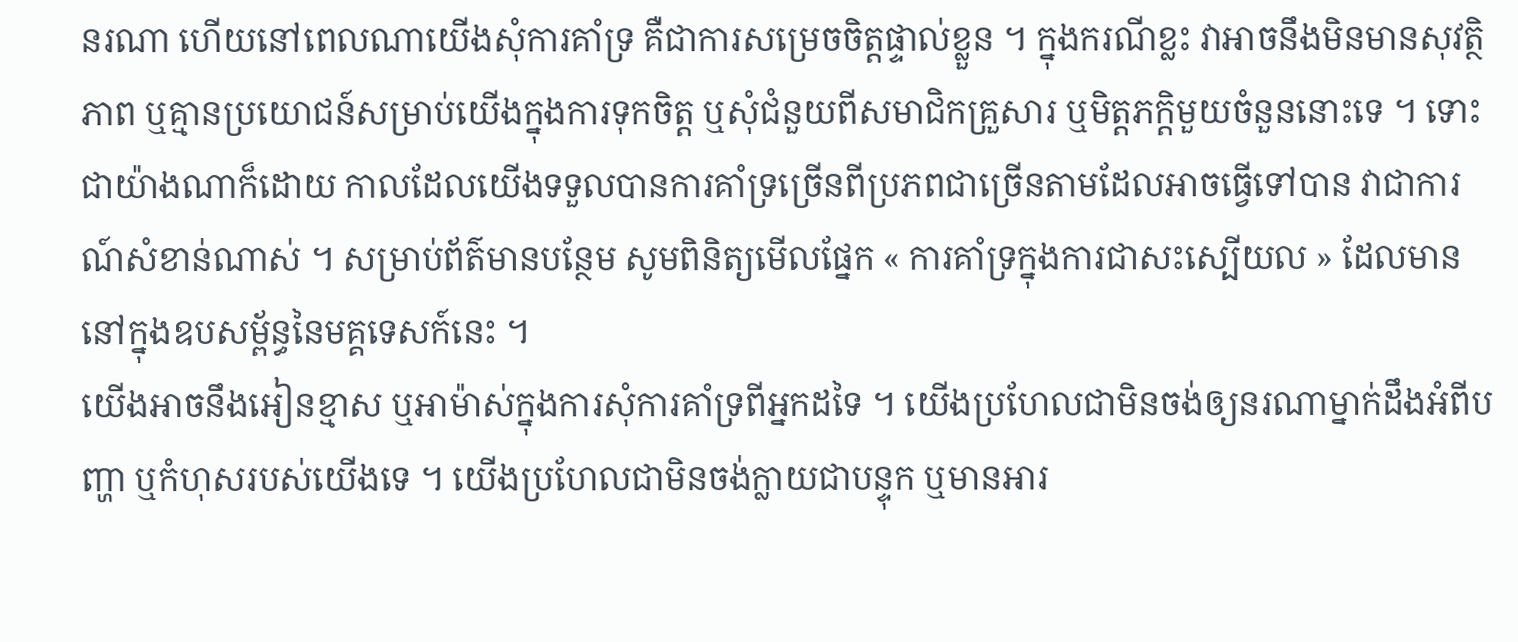នរណា ហើយនៅពេលណាយើងសុំការគាំទ្រ គឺជាការសម្រេចចិត្តផ្ទាល់ខ្លួន ។ ក្នុងករណីខ្លះ វាអាចនឹងមិនមានសុវត្ថិភាព ឬគ្មានប្រយោជន៍សម្រាប់យើងក្នុងការទុកចិត្ត ឬសុំជំនួយពីសមាជិកគ្រួសារ ឬមិត្តភក្តិមួយចំនួននោះទេ ។ ទោះជាយ៉ាងណាក៏ដោយ កាលដែលយើងទទួលបានការគាំទ្រច្រើនពីប្រភពជាច្រើនតាមដែលអាចធ្វើទៅបាន វាជាការណ៍សំខាន់ណាស់ ។ សម្រាប់ព័ត៌មានបន្ថែម សូមពិនិត្យមើលផ្នែក « ការគាំទ្រក្នុងការជាសះស្បើយល » ដែលមាននៅក្នុងឧបសម្ព័ន្ធនៃមគ្គទេសក៍នេះ ។
យើងអាចនឹងអៀនខ្មាស ឬអាម៉ាស់ក្នុងការសុំការគាំទ្រពីអ្នកដទៃ ។ យើងប្រហែលជាមិនចង់ឲ្យនរណាម្នាក់ដឹងអំពីបញ្ហា ឬកំហុសរបស់យើងទេ ។ យើងប្រហែលជាមិនចង់ក្លាយជាបន្ទុក ឬមានអារ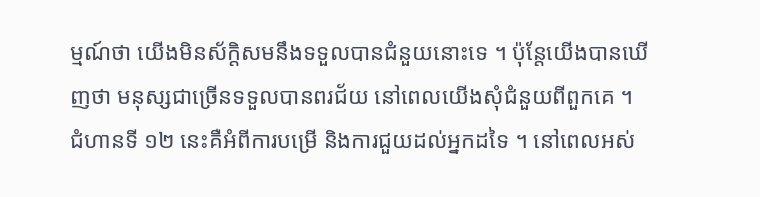ម្មណ៍ថា យើងមិនស័ក្តិសមនឹងទទួលបានជំនួយនោះទេ ។ ប៉ុន្តែយើងបានឃើញថា មនុស្សជាច្រើនទទួលបានពរជ័យ នៅពេលយើងសុំជំនួយពីពួកគេ ។ ជំហានទី ១២ នេះគឺអំពីការបម្រើ និងការជួយដល់អ្នកដទៃ ។ នៅពេលអស់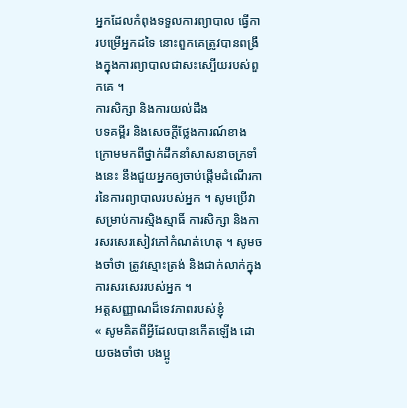អ្នកដែលកំពុងទទួលការព្យាបាល ធ្វើការបម្រើអ្នកដទៃ នោះពួកគេត្រូវបានពង្រឹងក្នុងការព្យាបាលជាសះស្បើយរបស់ពួកគេ ។
ការសិក្សា និងការយល់ដឹង
បទគម្ពីរ និងសេចក្ដីថ្លែងការណ៍ខាងក្រោមមកពីថ្នាក់ដឹកនាំសាសនាចក្រទាំងនេះ នឹងជួយអ្នកឲ្យចាប់ផ្ដើមដំណើរការនៃការព្យាបាលរបស់អ្នក ។ សូមប្រើវាសម្រាប់ការស្មិងស្មាធិ៍ ការសិក្សា និងការសរសេរសៀវភៅកំណត់ហេតុ ។ សូមចងចាំថា ត្រូវស្មោះត្រង់ និងជាក់លាក់ក្នុងការសរសេររបស់អ្នក ។
អត្តសញ្ញាណដ៏ទេវភាពរបស់ខ្ញុំ
« សូមគិតពីអ្វីដែលបានកើតឡើង ដោយចងចាំថា បងប្អូ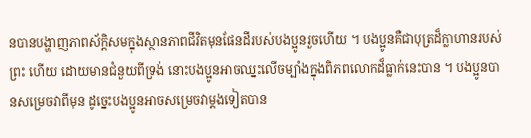នបានបង្ហាញភាពស័ក្ដិសមក្នុងស្ថានភាពជីវិតមុនផែនដីរបស់បងប្អូនរួចហើយ ។ បងប្អូនគឺជាបុត្រដ៏ក្លាហានរបស់ព្រះ ហើយ ដោយមានជំនួយពីទ្រង់ នោះបងប្អូនអាចឈ្នះលើចម្បាំងក្នុងពិភពលោកដ៏ធ្លាក់នេះបាន ។ បងប្អូនបានសម្រេចវាពីមុន ដូច្នេះបងប្អូនអាចសម្រេចវាម្ដងទៀតបាន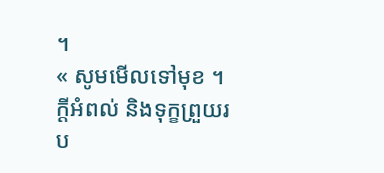។
« សូមមើលទៅមុខ ។ ក្តីអំពល់ និងទុក្ខព្រួយរប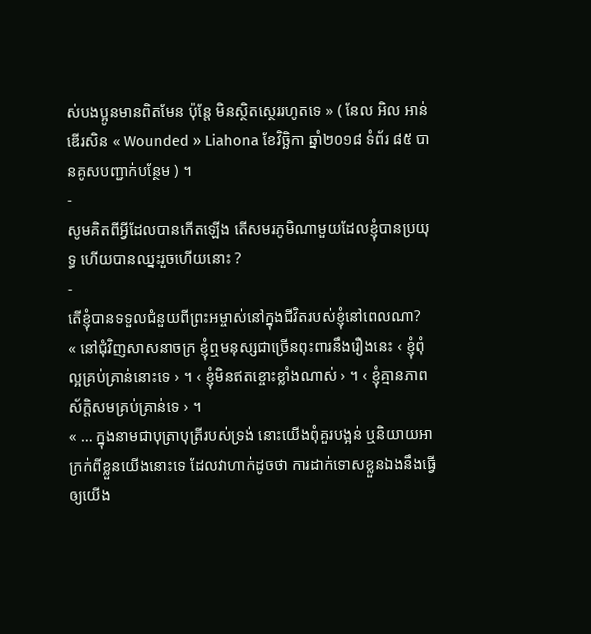ស់បងប្អូនមានពិតមែន ប៉ុន្តែ មិនស្ថិតស្ថេររហូតទេ » ( នែល អិល អាន់ឌើរសិន « Wounded » Liahona ខែវិច្ឆិកា ឆ្នាំ២០១៨ ទំព័រ ៨៥ បានគូសបញ្ជាក់បន្ថែម ) ។
-
សូមគិតពីអ្វីដែលបានកើតឡើង តើសមរភូមិណាមួយដែលខ្ញុំបានប្រយុទ្ធ ហើយបានឈ្នះរួចហើយនោះ ?
-
តើខ្ញុំបានទទួលជំនួយពីព្រះអម្ចាស់នៅក្នុងជីវិតរបស់ខ្ញុំនៅពេលណា?
« នៅជុំវិញសាសនាចក្រ ខ្ញុំឮមនុស្សជាច្រើនពុះពារនឹងរឿងនេះ ‹ ខ្ញុំពុំល្អគ្រប់គ្រាន់នោះទេ › ។ ‹ ខ្ញុំមិនឥតខ្ចោះខ្លាំងណាស់ › ។ ‹ ខ្ញុំគ្មានភាពស័ក្ដិសមគ្រប់គ្រាន់ទេ › ។
« … ក្នុងនាមជាបុត្រាបុត្រីរបស់ទ្រង់ នោះយើងពុំគួរបង្អន់ ឬនិយាយអាក្រក់ពីខ្លួនយើងនោះទេ ដែលវាហាក់ដូចថា ការដាក់ទោសខ្លួនឯងនឹងធ្វើឲ្យយើង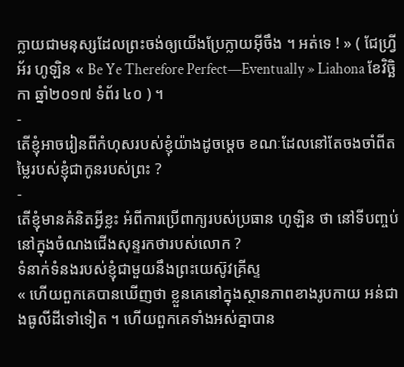ក្លាយជាមនុស្សដែលព្រះចង់ឲ្យយើងប្រែក្លាយអ៊ីចឹង ។ អត់ទេ ! » ( ជែហ្វ្រី អ័រ ហូឡិន « Be Ye Therefore Perfect—Eventually » Liahona ខែវិច្ឆិកា ឆ្នាំ២០១៧ ទំព័រ ៤០ ) ។
-
តើខ្ញុំអាចរៀនពីកំហុសរបស់ខ្ញុំយ៉ាងដូចម្ដេច ខណៈដែលនៅតែចងចាំពីតម្លៃរបស់ខ្ញុំជាកូនរបស់ព្រះ ?
-
តើខ្ញុំមានគំនិតអ្វីខ្លះ អំពីការប្រើពាក្យរបស់ប្រធាន ហូឡិន ថា នៅទីបញ្ចប់ នៅក្នុងចំណងជើងសុន្ទរកថារបស់លោក ?
ទំនាក់ទំនងរបស់ខ្ញុំជាមួយនឹងព្រះយេស៊ូវគ្រីស្ទ
« ហើយពួកគេបានឃើញថា ខ្លួនគេនៅក្នុងស្ថានភាពខាងរូបកាយ អន់ជាងធូលីដីទៅទៀត ។ ហើយពួកគេទាំងអស់គ្នាបាន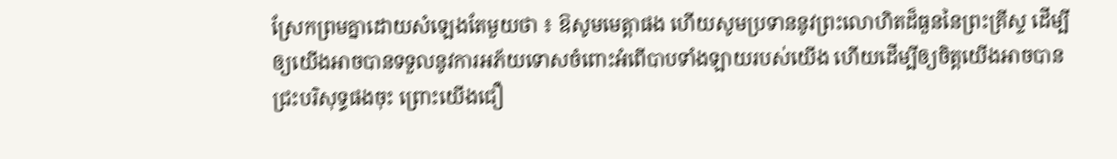ស្រែកព្រមគ្នាដោយសំឡេងតែមួយថា ៖ ឱសូមមេត្តាផង ហើយសូមប្រទាននូវព្រះលោហិតដ៏ធួននៃព្រះគ្រីស្ទ ដើម្បីឲ្យយើងអាចបានទទួលនូវការអភ័យទោសចំពោះអំពើបាបទាំងឡាយរបស់យើង ហើយដើម្បីឲ្យចិត្តយើងអាចបានជ្រះបរិសុទ្ធផងចុះ ព្រោះយើងជឿ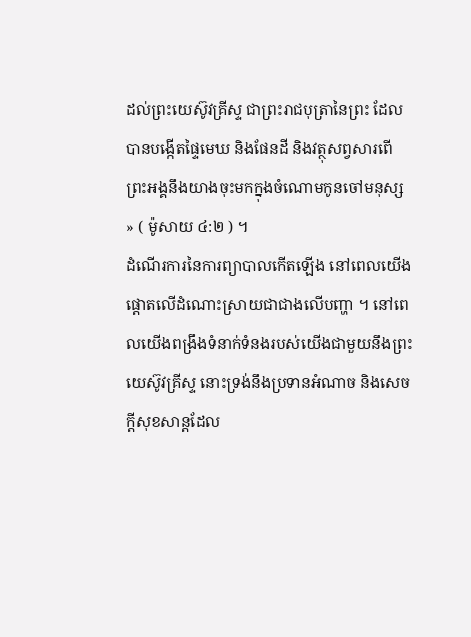ដល់ព្រះយេស៊ូវគ្រីស្ទ ជាព្រះរាជបុត្រានៃព្រះ ដែលបានបង្កើតផ្ទៃមេឃ និងផែនដី និងវត្ថុសព្វសារពើ ព្រះអង្គនឹងយាងចុះមកក្នុងចំណោមកូនចៅមនុស្ស » ( ម៉ូសាយ ៤:២ ) ។
ដំណើរការនៃការព្យាបាលកើតឡើង នៅពេលយើងផ្តោតលើដំណោះស្រាយជាជាងលើបញ្ហា ។ នៅពេលយើងពង្រឹងទំនាក់ទំនងរបស់យើងជាមួយនឹងព្រះយេស៊ូវគ្រីស្ទ នោះទ្រង់នឹងប្រទានអំណាច និងសេចក្ដីសុខសាន្តដែល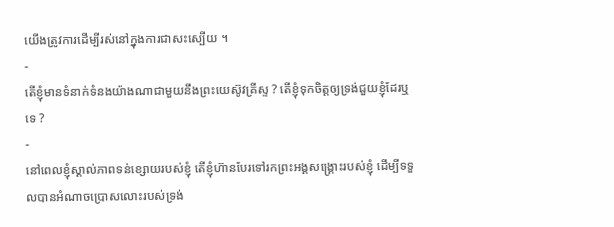យើងត្រូវការដើម្បីរស់នៅក្នុងការជាសះស្បើយ ។
-
តើខ្ញុំមានទំនាក់ទំនងយ៉ាងណាជាមួយនឹងព្រះយេស៊ូវគ្រីស្ទ ? តើខ្ញុំទុកចិត្តឲ្យទ្រង់ជួយខ្ញុំដែរឬទេ ?
-
នៅពេលខ្ញុំស្គាល់ភាពទន់ខ្សោយរបស់ខ្ញុំ តើខ្ញុំហ៊ានបែរទៅរកព្រះអង្គសង្គ្រោះរបស់ខ្ញុំ ដើម្បីទទួលបានអំណាចប្រោសលោះរបស់ទ្រង់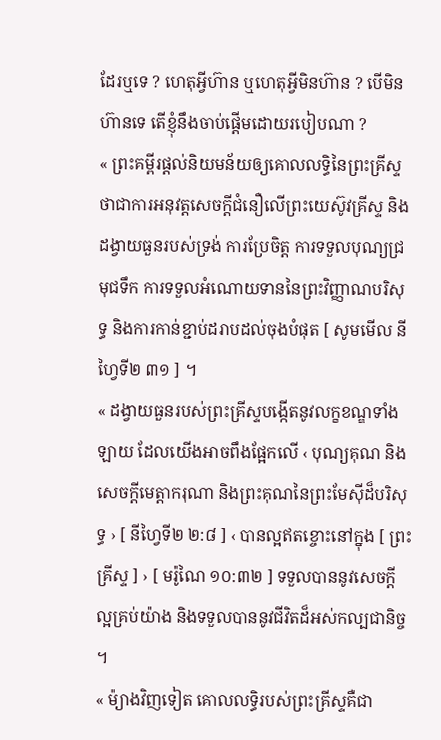ដែរឬទេ ? ហេតុអ្វីហ៊ាន ឬហេតុអ្វីមិនហ៊ាន ? បើមិនហ៊ានទេ តើខ្ញុំនឹងចាប់ផ្ដើមដោយរបៀបណា ?
« ព្រះគម្ពីរផ្តល់និយមន័យឲ្យគោលលទ្ធិនៃព្រះគ្រីស្ទថាជាការអនុវត្តសេចក្ដីជំនឿលើព្រះយេស៊ូវគ្រីស្ទ និងដង្វាយធួនរបស់ទ្រង់ ការប្រែចិត្ត ការទទួលបុណ្យជ្រមុជទឹក ការទទួលអំណោយទាននៃព្រះវិញ្ញាណបរិសុទ្ធ និងការកាន់ខ្ជាប់ដរាបដល់ចុងបំផុត [ សូមមើល នីហ្វៃទី២ ៣១ ] ។
« ដង្វាយធួនរបស់ព្រះគ្រីស្ទបង្កើតនូវលក្ខខណ្ឌទាំងឡាយ ដែលយើងអាចពឹងផ្អែកលើ ‹ បុណ្យគុណ និងសេចក្ដីមេត្តាករុណា និងព្រះគុណនៃព្រះមែស៊ីដ៏បរិសុទ្ធ › [ នីហ្វៃទី២ ២:៨ ] ‹ បានល្អឥតខ្ចោះនៅក្នុង [ ព្រះគ្រីស្ទ ] › [ មរ៉ូណៃ ១០:៣២ ] ទទួលបាននូវសេចក្តីល្អគ្រប់យ៉ាង និងទទួលបាននូវជីវិតដ៏អស់កល្បជានិច្ច ។
« ម៉្យាងវិញទៀត គោលលទ្ធិរបស់ព្រះគ្រីស្ទគឺជា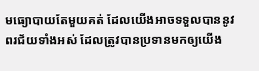មធ្យោបាយតែមួយគត់ ដែលយើងអាចទទួលបាននូវពរជ័យទាំងអស់ ដែលត្រូវបានប្រទានមកឲ្យយើង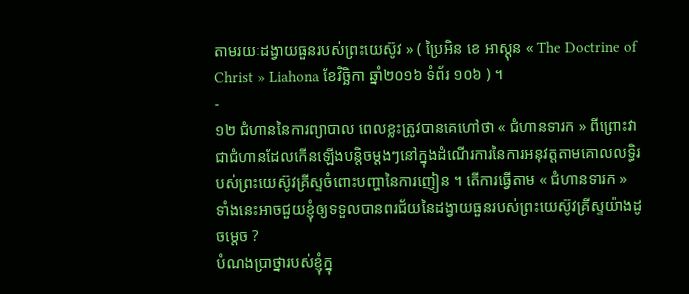តាមរយៈដង្វាយធួនរបស់ព្រះយេស៊ូវ » ( ប្រៃអិន ខេ អាស្ដុន « The Doctrine of Christ » Liahona ខែវិច្ឆិកា ឆ្នាំ២០១៦ ទំព័រ ១០៦ ) ។
-
១២ ជំហាននៃការព្យាបាល ពេលខ្លះត្រូវបានគេហៅថា « ជំហានទារក » ពីព្រោះវាជាជំហានដែលកើនឡើងបន្តិចម្តងៗនៅក្នុងដំណើរការនៃការអនុវត្តតាមគោលលទ្ធិរបស់ព្រះយេស៊ូវគ្រីស្ទចំពោះបញ្ហានៃការញៀន ។ តើការធ្វើតាម « ជំហានទារក » ទាំងនេះអាចជួយខ្ញុំឲ្យទទួលបានពរជ័យនៃដង្វាយធួនរបស់ព្រះយេស៊ូវគ្រីស្ទយ៉ាងដូចម្ដេច ?
បំណងប្រាថ្នារបស់ខ្ញុំក្នុ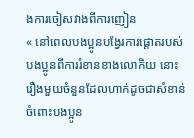ងការចៀសវាងពីការញៀន
« នៅពេលបងប្អូនបង្វែរការផ្ដោតរបស់បងប្អូនពីការរំខានខាងលោកិយ នោះរឿងមួយចំនួនដែលហាក់ដូចជាសំខាន់ចំពោះបងប្អូន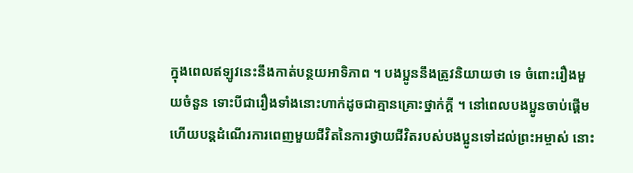ក្នុងពេលឥឡូវនេះនឹងកាត់បន្ថយអាទិភាព ។ បងប្អូននឹងត្រូវនិយាយថា ទេ ចំពោះរឿងមួយចំនួន ទោះបីជារឿងទាំងនោះហាក់ដូចជាគ្មានគ្រោះថ្នាក់ក្ដី ។ នៅពេលបងប្អូនចាប់ផ្ដើម ហើយបន្ដដំណើរការពេញមួយជីវិតនៃការថ្វាយជីវិតរបស់បងប្អូនទៅដល់ព្រះអម្ចាស់ នោះ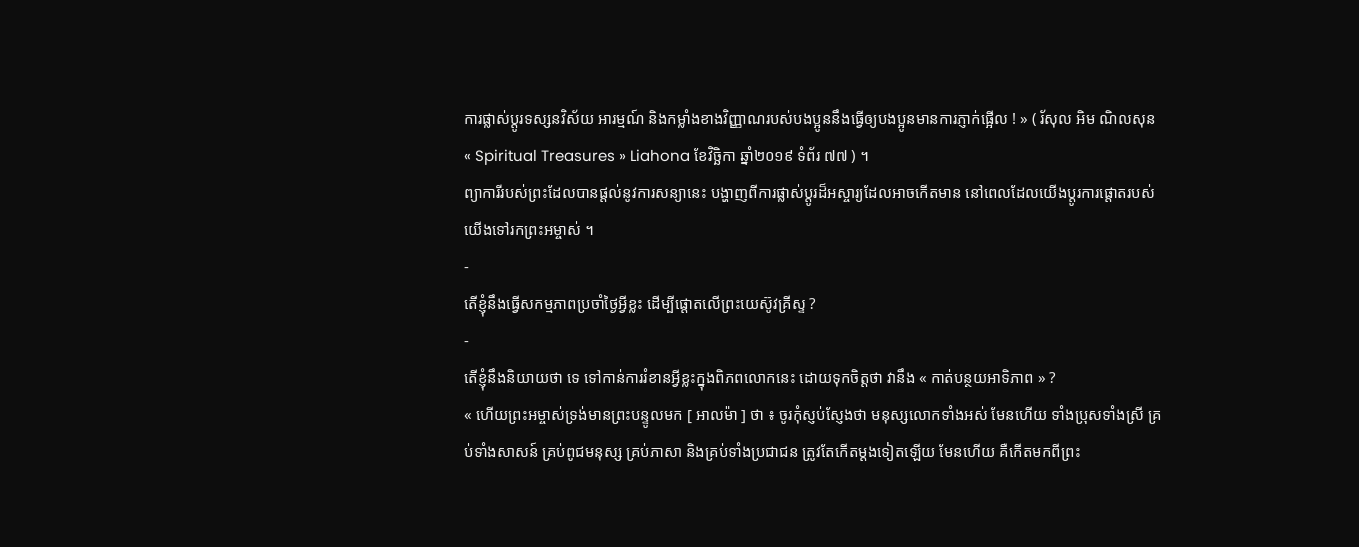ការផ្លាស់ប្ដូរទស្សនវិស័យ អារម្មណ៍ និងកម្លាំងខាងវិញ្ញាណរបស់បងប្អូននឹងធ្វើឲ្យបងប្អូនមានការភ្ញាក់ផ្អើល ! » ( រ័សុល អិម ណិលសុន « Spiritual Treasures » Liahona ខែវិច្ឆិកា ឆ្នាំ២០១៩ ទំព័រ ៧៧ ) ។
ព្យាការីរបស់ព្រះដែលបានផ្តល់នូវការសន្យានេះ បង្ហាញពីការផ្លាស់ប្តូរដ៏អស្ចារ្យដែលអាចកើតមាន នៅពេលដែលយើងប្តូរការផ្តោតរបស់យើងទៅរកព្រះអម្ចាស់ ។
-
តើខ្ញុំនឹងធ្វើសកម្មភាពប្រចាំថ្ងៃអ្វីខ្លះ ដើម្បីផ្ដោតលើព្រះយេស៊ូវគ្រីស្ទ ?
-
តើខ្ញុំនឹងនិយាយថា ទេ ទៅកាន់ការរំខានអ្វីខ្លះក្នុងពិភពលោកនេះ ដោយទុកចិត្តថា វានឹង « កាត់បន្ថយអាទិភាព » ?
« ហើយព្រះអម្ចាស់ទ្រង់មានព្រះបន្ទូលមក [ អាលម៉ា ] ថា ៖ ចូរកុំស្ញប់ស្ញែងថា មនុស្សលោកទាំងអស់ មែនហើយ ទាំងប្រុសទាំងស្រី គ្រប់ទាំងសាសន៍ គ្រប់ពូជមនុស្ស គ្រប់ភាសា និងគ្រប់ទាំងប្រជាជន ត្រូវតែកើតម្ដងទៀតឡើយ មែនហើយ គឺកើតមកពីព្រះ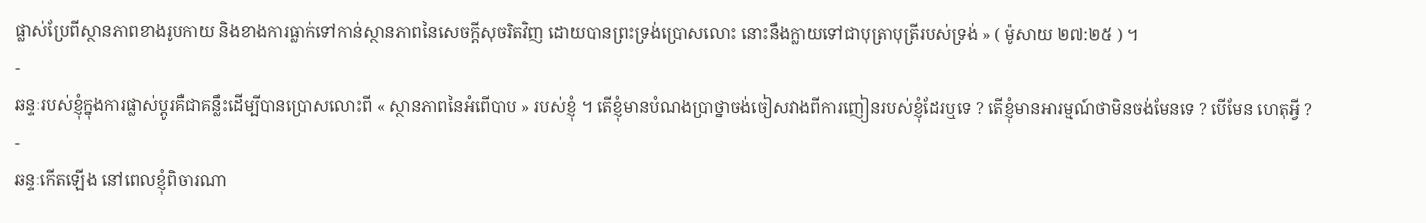ផ្លាស់ប្រែពីស្ថានភាពខាងរូបកាយ និងខាងការធ្លាក់ទៅកាន់ស្ថានភាពនៃសេចក្ដីសុចរិតវិញ ដោយបានព្រះទ្រង់ប្រោសលោះ នោះនឹងក្លាយទៅជាបុត្រាបុត្រីរបស់ទ្រង់ » ( ម៉ូសាយ ២៧:២៥ ) ។
-
ឆន្ទៈរបស់ខ្ញុំក្នុងការផ្លាស់ប្តូរគឺជាគន្លឹះដើម្បីបានប្រោសលោះពី « ស្ថានភាពនៃអំពើបាប » របស់ខ្ញុំ ។ តើខ្ញុំមានបំណងប្រាថ្នាចង់ចៀសវាងពីការញៀនរបស់ខ្ញុំដែរឬទេ ? តើខ្ញុំមានអារម្មណ៍ថាមិនចង់មែនទេ ? បើមែន ហេតុអ្វី ?
-
ឆន្ទៈកើតឡើង នៅពេលខ្ញុំពិចារណា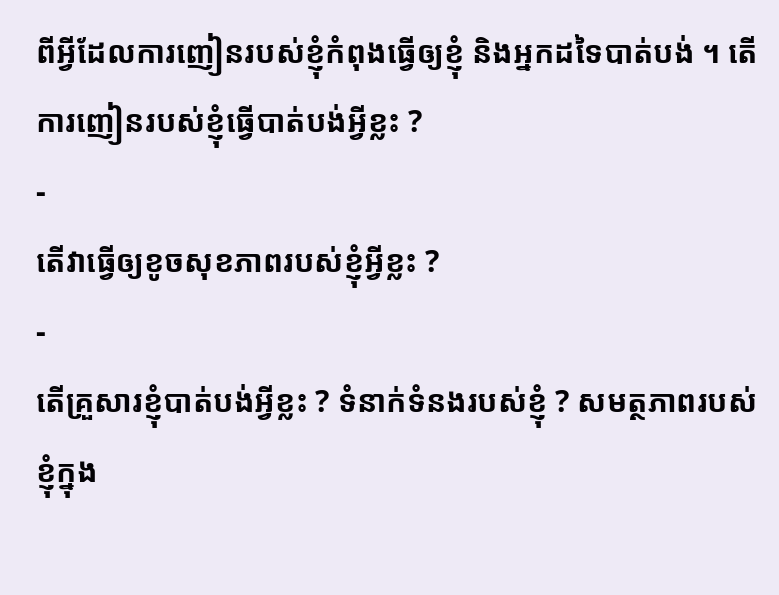ពីអ្វីដែលការញៀនរបស់ខ្ញុំកំពុងធ្វើឲ្យខ្ញុំ និងអ្នកដទៃបាត់បង់ ។ តើការញៀនរបស់ខ្ញុំធ្វើបាត់បង់អ្វីខ្លះ ?
-
តើវាធ្វើឲ្យខូចសុខភាពរបស់ខ្ញុំអ្វីខ្លះ ?
-
តើគ្រួសារខ្ញុំបាត់បង់អ្វីខ្លះ ? ទំនាក់ទំនងរបស់ខ្ញុំ ? សមត្ថភាពរបស់ខ្ញុំក្នុង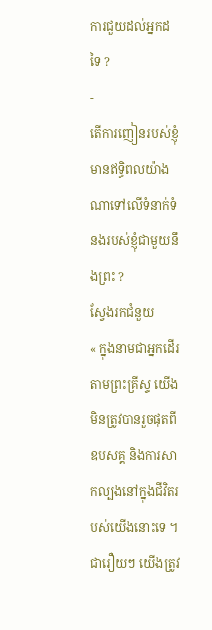ការជួយដល់អ្នកដទៃ ?
-
តើការញៀនរបស់ខ្ញុំមានឥទ្ធិពលយ៉ាងណាទៅលើទំនាក់ទំនងរបស់ខ្ញុំជាមួយនឹងព្រះ ?
ស្វែងរកជំនួយ
« ក្នុងនាមជាអ្នកដើរតាមព្រះគ្រីស្ទ យើងមិនត្រូវបានរួចផុតពីឧបសគ្គ និងការសាកល្បងនៅក្នុងជីវិតរបស់យើងនោះទេ ។ ជារឿយៗ យើងត្រូវ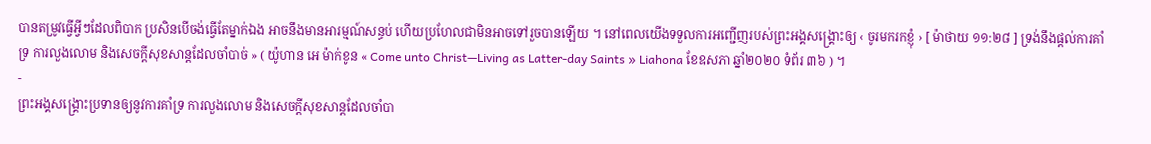បានតម្រូវធ្វើអ្វីៗដែលពិបាក ប្រសិនបើចង់ធ្វើតែម្នាក់ឯង អាចនឹងមានអារម្មណ៍សន្ធប់ ហើយប្រហែលជាមិនអាចទៅរួចបានឡើយ ។ នៅពេលយើងទទួលការអញ្ជើញរបស់ព្រះអង្គសង្រ្គោះឲ្យ ‹ ចូរមករកខ្ញុំ › [ ម៉ាថាយ ១១:២៨ ] ទ្រង់នឹងផ្តល់ការគាំទ្រ ការលួងលោម និងសេចក្ដីសុខសាន្ដដែលចាំបាច់ » ( យ៉ូហាន អេ ម៉ាក់ខូន « Come unto Christ—Living as Latter-day Saints » Liahona ខែឧសភា ឆ្នាំ២០២០ ទំព័រ ៣៦ ) ។
-
ព្រះអង្គសង្គ្រោះប្រទានឲ្យនូវការគាំទ្រ ការលួងលោម និងសេចក្តីសុខសាន្តដែលចាំបា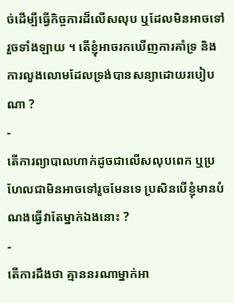ច់ដើម្បីធ្វើកិច្ចការដ៏លើសលុប ឬដែលមិនអាចទៅរួចទាំងឡាយ ។ តើខ្ញុំអាចរកឃើញការគាំទ្រ និងការលួងលោមដែលទ្រង់បានសន្យាដោយរបៀបណា ?
-
តើការព្យាបាលហាក់ដូចជាលើសលុបពេក ឬប្រហែលជាមិនអាចទៅរួចមែនទេ ប្រសិនបើខ្ញុំមានបំណងធ្វើវាតែម្នាក់ឯងនោះ ?
-
តើការដឹងថា គ្មាននរណាម្នាក់អា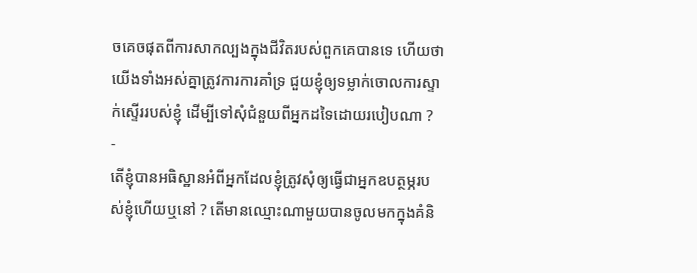ចគេចផុតពីការសាកល្បងក្នុងជីវិតរបស់ពួកគេបានទេ ហើយថាយើងទាំងអស់គ្នាត្រូវការការគាំទ្រ ជួយខ្ញុំឲ្យទម្លាក់ចោលការស្ទាក់ស្ទើររបស់ខ្ញុំ ដើម្បីទៅសុំជំនួយពីអ្នកដទៃដោយរបៀបណា ?
-
តើខ្ញុំបានអធិស្ឋានអំពីអ្នកដែលខ្ញុំត្រូវសុំឲ្យធ្វើជាអ្នកឧបត្ថម្ភរបស់ខ្ញុំហើយឬនៅ ? តើមានឈ្មោះណាមួយបានចូលមកក្នុងគំនិ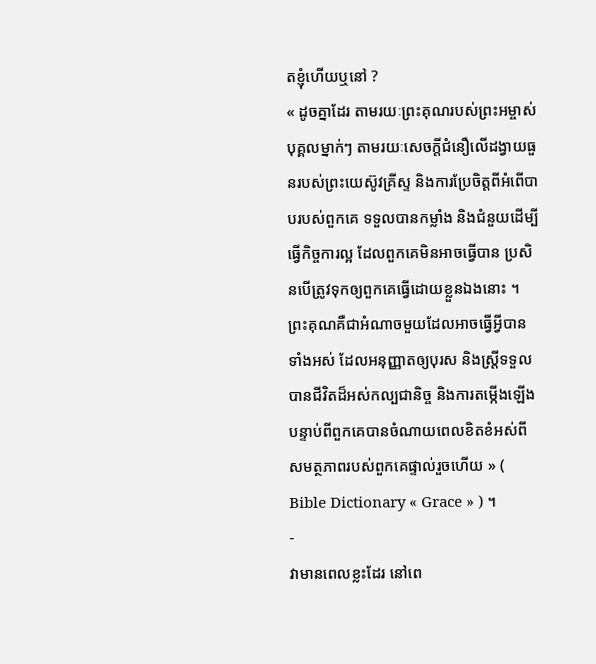តខ្ញុំហើយឬនៅ ?
« ដូចគ្នាដែរ តាមរយៈព្រះគុណរបស់ព្រះអម្ចាស់ បុគ្គលម្នាក់ៗ តាមរយៈសេចក្តីជំនឿលើដង្វាយធួនរបស់ព្រះយេស៊ូវគ្រីស្ទ និងការប្រែចិត្តពីអំពើបាបរបស់ពួកគេ ទទួលបានកម្លាំង និងជំនួយដើម្បីធ្វើកិច្ចការល្អ ដែលពួកគេមិនអាចធ្វើបាន ប្រសិនបើត្រូវទុកឲ្យពួកគេធ្វើដោយខ្លួនឯងនោះ ។ ព្រះគុណគឺជាអំណាចមួយដែលអាចធ្វើអ្វីបានទាំងអស់ ដែលអនុញ្ញាតឲ្យបុរស និងស្ត្រីទទួលបានជីវិតដ៏អស់កល្បជានិច្ច និងការតម្កើងឡើង បន្ទាប់ពីពួកគេបានចំណាយពេលខិតខំអស់ពីសមត្ថភាពរបស់ពួកគេផ្ទាល់រួចហើយ » ( Bible Dictionary « Grace » ) ។
-
វាមានពេលខ្លះដែរ នៅពេ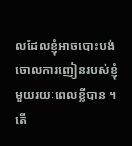លដែលខ្ញុំអាចបោះបង់ចោលការញៀនរបស់ខ្ញុំមួយរយៈពេលខ្លីបាន ។ តើ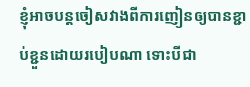ខ្ញុំអាចបន្តចៀសវាងពីការញៀនឲ្យបានខ្ជាប់ខ្ជួនដោយរបៀបណា ទោះបីជា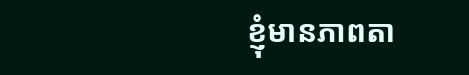ខ្ញុំមានភាពតា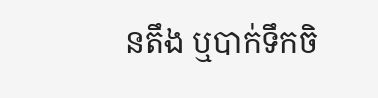នតឹង ឬបាក់ទឹកចិ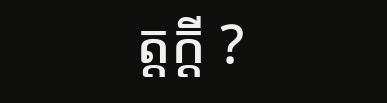ត្តក្ដី ?